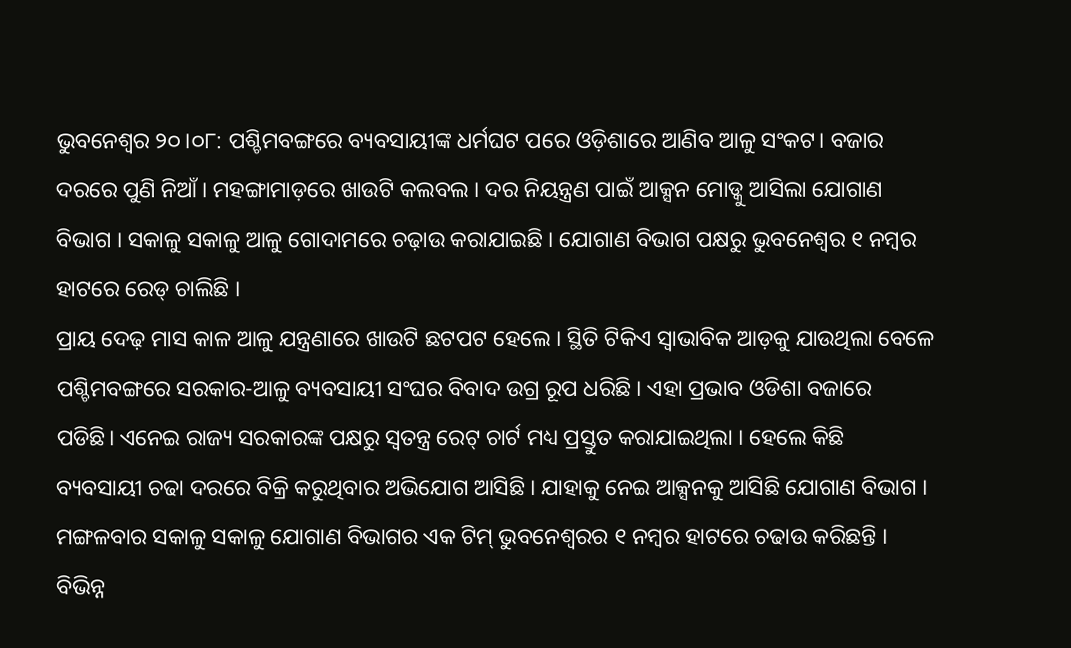ଭୁବନେଶ୍ୱର ୨୦।୦୮: ପଶ୍ଚିମବଙ୍ଗରେ ବ୍ୟବସାୟୀଙ୍କ ଧର୍ମଘଟ ପରେ ଓଡ଼ିଶାରେ ଆଣିବ ଆଳୁ ସଂକଟ। ବଜାର ଦରରେ ପୁଣି ନିଆଁ । ମହଙ୍ଗାମାଡ଼ରେ ଖାଉଟି କଲବଲ । ଦର ନିୟନ୍ତ୍ରଣ ପାଇଁ ଆକ୍ସନ ମୋଡ୍କୁ ଆସିଲା ଯୋଗାଣ ବିଭାଗ । ସକାଳୁ ସକାଳୁ ଆଳୁ ଗୋଦାମରେ ଚଢ଼ାଉ କରାଯାଇଛି । ଯୋଗାଣ ବିଭାଗ ପକ୍ଷରୁ ଭୁବନେଶ୍ୱର ୧ ନମ୍ବର ହାଟରେ ରେଡ୍ ଚାଲିଛି ।
ପ୍ରାୟ ଦେଢ଼ ମାସ କାଳ ଆଳୁ ଯନ୍ତ୍ରଣାରେ ଖାଉଟି ଛଟପଟ ହେଲେ । ସ୍ଥିତି ଟିକିଏ ସ୍ୱାଭାବିକ ଆଡ଼କୁ ଯାଉଥିଲା ବେଳେ ପଶ୍ଚିମବଙ୍ଗରେ ସରକାର-ଆଳୁ ବ୍ୟବସାୟୀ ସଂଘର ବିବାଦ ଉଗ୍ର ରୂପ ଧରିଛି । ଏହା ପ୍ରଭାବ ଓଡିଶା ବଜାରେ ପଡିଛି। ଏନେଇ ରାଜ୍ୟ ସରକାରଙ୍କ ପକ୍ଷରୁ ସ୍ୱତନ୍ତ୍ର ରେଟ୍ ଚାର୍ଟ ମଧ୍ୟ ପ୍ରସ୍ତୁତ କରାଯାଇଥିଲା । ହେଲେ କିଛି ବ୍ୟବସାୟୀ ଚଢା ଦରରେ ବିକ୍ରି କରୁଥିବାର ଅଭିଯୋଗ ଆସିଛି । ଯାହାକୁ ନେଇ ଆକ୍ସନକୁ ଆସିଛି ଯୋଗାଣ ବିଭାଗ । ମଙ୍ଗଳବାର ସକାଳୁ ସକାଳୁ ଯୋଗାଣ ବିଭାଗର ଏକ ଟିମ୍ ଭୁବନେଶ୍ୱରର ୧ ନମ୍ବର ହାଟରେ ଚଢାଉ କରିଛନ୍ତି । ବିଭିନ୍ନ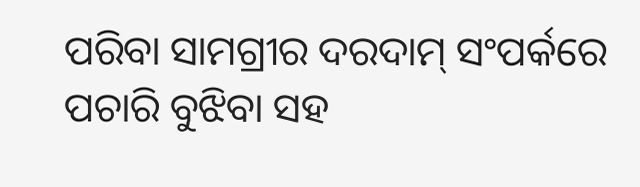ପରିବା ସାମଗ୍ରୀର ଦରଦାମ୍ ସଂପର୍କରେ ପଚାରି ବୁଝିବା ସହ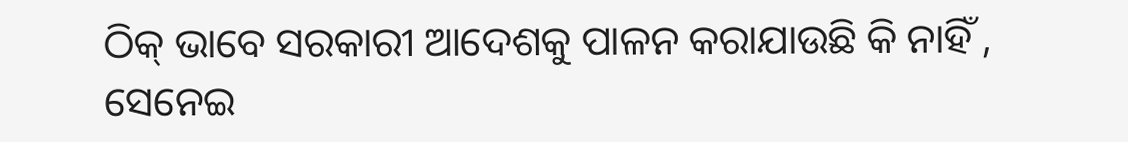ଠିକ୍ ଭାବେ ସରକାରୀ ଆଦେଶକୁ ପାଳନ କରାଯାଉଛି କି ନାହିଁ , ସେନେଇ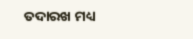ତଦାରଖ ମଧ୍ୟ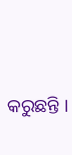କରୁଛନ୍ତି ।